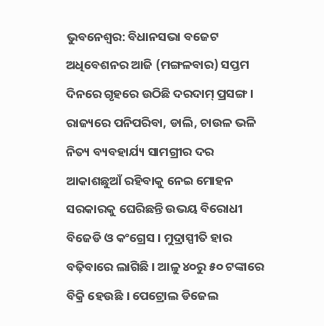ଭୁବନେଶ୍ବର: ବିଧାନସଭା ବଜେଟ ଅଧିବେଶନର ଆଜି (ମଙ୍ଗଳବାର) ସପ୍ତମ ଦିନରେ ଗୃହରେ ଉଠିଛି ଦରଦାମ୍ ପ୍ରସଙ୍ଗ । ରାଜ୍ୟରେ ପନିପରିବା, ଡାଲି, ଚାଉଳ ଭଳି ନିତ୍ୟ ବ୍ୟବହାର୍ଯ୍ୟ ସାମଗ୍ରୀର ଦର ଆକାଶଛୁଆଁ ରହିବାକୁ ନେଇ ମୋହନ ସରକାରକୁ ଘେରିଛନ୍ତି ଉଭୟ ବିରୋଧୀ ବିଜେଡି ଓ କଂଗ୍ରେସ । ମୁଦ୍ରାସ୍ପୀତି ହାର ବଢ଼ିବାରେ ଲାଗିଛି । ଆଳୁ ୪୦ରୁ ୫୦ ଟଙ୍କାରେ ବିକ୍ରି ହେଉଛି । ପେଟ୍ରୋଲ ଡିଜେଲ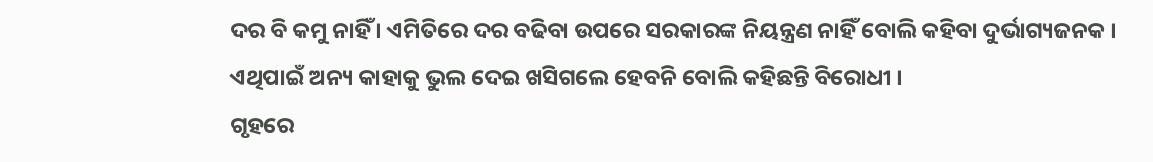ଦର ବି କମୁ ନାହିଁ । ଏମିତିରେ ଦର ବଢିବା ଉପରେ ସରକାରଙ୍କ ନିୟନ୍ତ୍ରଣ ନାହିଁ ବୋଲି କହିବା ଦୁର୍ଭାଗ୍ୟଜନକ । ଏଥିପାଇଁ ଅନ୍ୟ କାହାକୁ ଭୁଲ ଦେଇ ଖସିଗଲେ ହେବନି ବୋଲି କହିଛନ୍ତି ବିରୋଧୀ ।
ଗୃହରେ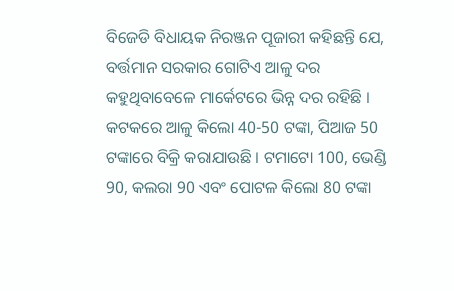ବିଜେଡି ବିଧାୟକ ନିରଞ୍ଜନ ପୂଜାରୀ କହିଛନ୍ତି ଯେ, ବର୍ତ୍ତମାନ ସରକାର ଗୋଟିଏ ଆଳୁ ଦର କହୁଥିବାବେଳେ ମାର୍କେଟରେ ଭିନ୍ନ ଦର ରହିଛି । କଟକରେ ଆଳୁ କିଲୋ 40-50 ଟଙ୍କା, ପିଆଜ 50 ଟଙ୍କାରେ ବିକ୍ରି କରାଯାଉଛି । ଟମାଟୋ 100, ଭେଣ୍ଡି 90, କଲରା 90 ଏବଂ ପୋଟଳ କିଲୋ 80 ଟଙ୍କା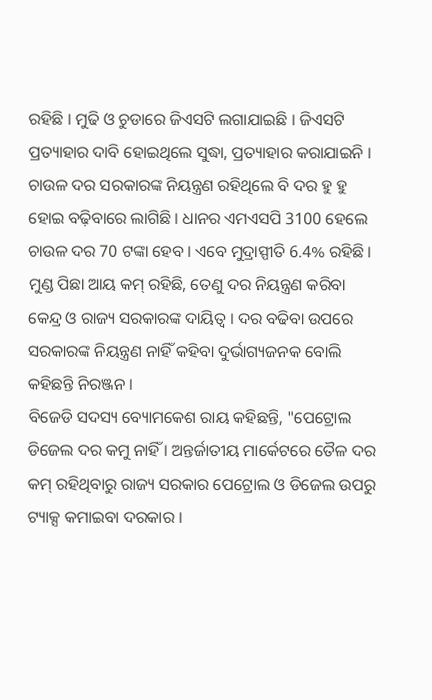ରହିଛି । ମୁଢି ଓ ଚୁଡାରେ ଜିଏସଟି ଲଗାଯାଇଛି । ଜିଏସଟି ପ୍ରତ୍ୟାହାର ଦାବି ହୋଇଥିଲେ ସୁଦ୍ଧା, ପ୍ରତ୍ୟାହାର କରାଯାଇନି । ଚାଉଳ ଦର ସରକାରଙ୍କ ନିୟନ୍ତ୍ରଣ ରହିଥିଲେ ବି ଦର ହୁ ହୁ ହୋଇ ବଢ଼ିବାରେ ଲାଗିଛି । ଧାନର ଏମଏସପି 3100 ହେଲେ ଚାଉଳ ଦର 70 ଟଙ୍କା ହେବ । ଏବେ ମୁଦ୍ରାସ୍ପୀତି 6.4% ରହିଛି । ମୁଣ୍ଡ ପିଛା ଆୟ କମ୍ ରହିଛି, ତେଣୁ ଦର ନିୟନ୍ତ୍ରଣ କରିବା କେନ୍ଦ୍ର ଓ ରାଜ୍ୟ ସରକାରଙ୍କ ଦାୟିତ୍ବ । ଦର ବଢିବା ଉପରେ ସରକାରଙ୍କ ନିୟନ୍ତ୍ରଣ ନାହିଁ କହିବା ଦୁର୍ଭାଗ୍ୟଜନକ ବୋଲି କହିଛନ୍ତି ନିରଞ୍ଜନ ।
ବିଜେଡି ସଦସ୍ୟ ବ୍ୟୋମକେଶ ରାୟ କହିଛନ୍ତି, "ପେଟ୍ରୋଲ ଡିଜେଲ ଦର କମୁ ନାହିଁ । ଅନ୍ତର୍ଜାତୀୟ ମାର୍କେଟରେ ତୈଳ ଦର କମ୍ ରହିଥିବାରୁ ରାଜ୍ୟ ସରକାର ପେଟ୍ରୋଲ ଓ ଡିଜେଲ ଉପରୁ ଟ୍ୟାକ୍ସ କମାଇବା ଦରକାର ।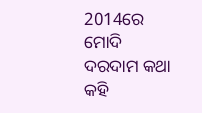2014ରେ ମୋଦି ଦରଦାମ କଥା କହି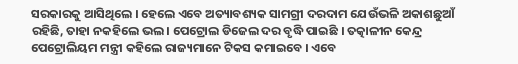ସରକାରକୁ ଆସିଥିଲେ । ହେଲେ ଏବେ ଅତ୍ୟାବଶ୍ୟକ ସାମଗ୍ରୀ ଦରଦାମ ଯେଉଁଭଳି ଅକାଶଛୁଆଁ ରହିଛି, ତାହା ନକହିଲେ ଭଲ । ପେଟ୍ରୋଲ ଡିଜେଲ ଦର ବୃଦ୍ଧି ପାଇଛି । ତତ୍କାଳୀନ କେନ୍ଦ୍ର ପେଟ୍ରୋଲିୟମ ମନ୍ତ୍ରୀ କହିଲେ ରାଜ୍ୟମାନେ ଟିକସ କମାଇବେ । ଏବେ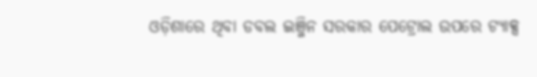ଓଡ଼ିଶାରେ ଥିବା ଡବଲ ଇଞ୍ଜିନ ସରକାର ପେଟ୍ରୋଲ ଉପରେ ଟ୍ୟାକ୍ସ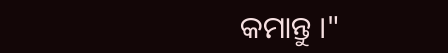କମାନ୍ତୁ ।"